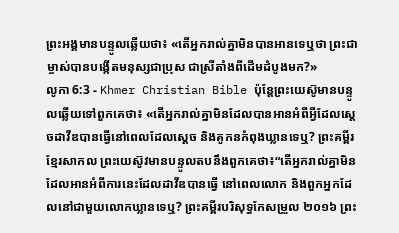ព្រះអង្គមានបន្ទូលឆ្លើយថា៖ «តើអ្នករាល់គ្នាមិនបានអានទេឬថា ព្រះជាម្ចាស់បានបង្កើតមនុស្សជាប្រុស ជាស្រីតាំងពីដើមដំបូងមក?»
លូកា 6:3 - Khmer Christian Bible ប៉ុន្ដែព្រះយេស៊ូមានបន្ទូលឆ្លើយទៅពួកគេថា៖ «តើអ្នករាល់គ្នាមិនដែលបានអានអំពីអ្វីដែលស្ដេចដាវីឌបានធ្វើនៅពេលដែលស្ដេច និងគូកនកំពុងឃ្លានទេឬ? ព្រះគម្ពីរខ្មែរសាកល ព្រះយេស៊ូវមានបន្ទូលតបនឹងពួកគេថា៖“តើអ្នករាល់គ្នាមិនដែលអានអំពីការនេះដែលដាវីឌបានធ្វើ នៅពេលលោក និងពួកអ្នកដែលនៅជាមួយលោកឃ្លានទេឬ? ព្រះគម្ពីរបរិសុទ្ធកែសម្រួល ២០១៦ ព្រះ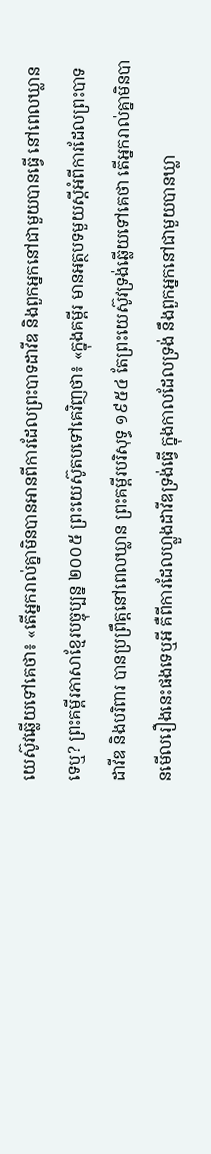យេស៊ូវឆ្លើយទៅគេថា៖ «តើអ្នករាល់គ្នាមិនបានអានពីការដែលព្រះបាទដាវីឌ និងពួកអ្នកនៅជាមួយបានធ្វើ នៅពេលឃ្លានទេឬ? ព្រះគម្ពីរភាសាខ្មែរបច្ចុប្បន្ន ២០០៥ ព្រះយេស៊ូតបទៅគេវិញថា៖ «ក្នុងគម្ពីរ មានអត្ថបទមួយស្ដីអំពីការដែលព្រះបាទដាវីឌ និងបរិពារ បានប្រព្រឹត្តនៅពេលឃ្លាន ព្រះគម្ពីរបរិសុទ្ធ ១៩៥៤ តែព្រះយេស៊ូវទ្រង់ឆ្លើយទៅគេថា តើអ្នករាល់គ្នាមិនបានមើលរឿងនេះផងទេឬអី គឺពីការដែលហ្លួងដាវីឌទ្រង់ធ្វើ ក្នុងកាលដែលទ្រង់ នឹងពួកអ្នកនៅជាមួយបានឃ្លា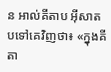ន អាល់គីតាប អ៊ីសាតបទៅគេវិញថា៖ «ក្នុងគីតា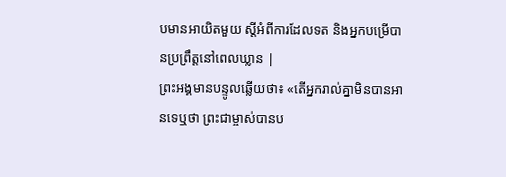បមានអាយិតមួយ ស្ដីអំពីការដែលទត និងអ្នកបម្រើបានប្រព្រឹត្ដនៅពេលឃ្លាន |
ព្រះអង្គមានបន្ទូលឆ្លើយថា៖ «តើអ្នករាល់គ្នាមិនបានអានទេឬថា ព្រះជាម្ចាស់បានប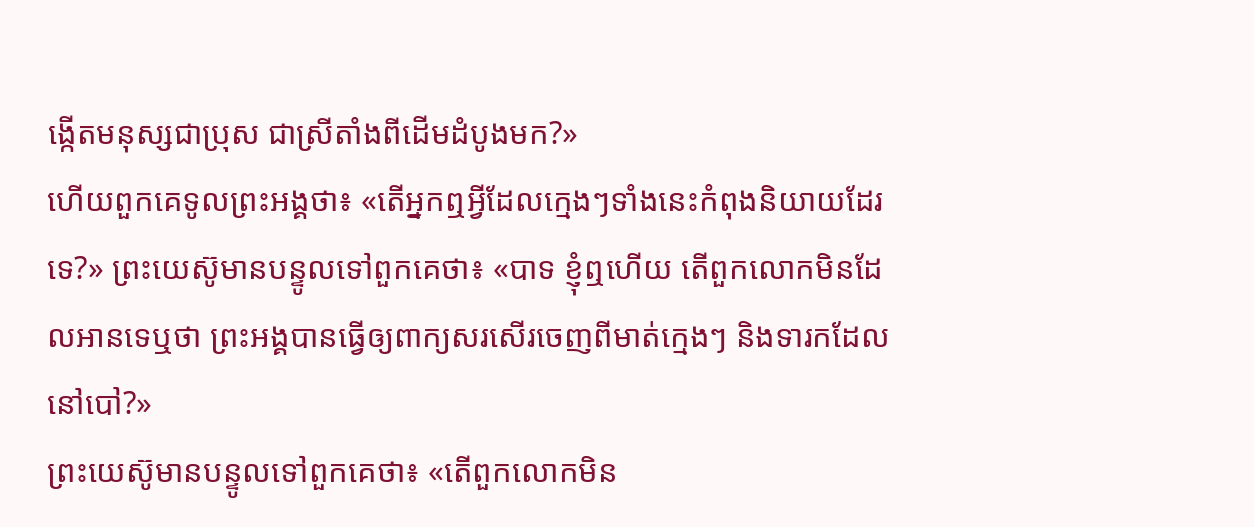ង្កើតមនុស្សជាប្រុស ជាស្រីតាំងពីដើមដំបូងមក?»
ហើយពួកគេទូលព្រះអង្គថា៖ «តើអ្នកឮអ្វីដែលក្មេងៗទាំងនេះកំពុងនិយាយដែរទេ?» ព្រះយេស៊ូមានបន្ទូលទៅពួកគេថា៖ «បាទ ខ្ញុំឮហើយ តើពួកលោកមិនដែលអានទេឬថា ព្រះអង្គបានធ្វើឲ្យពាក្យសរសើរចេញពីមាត់ក្មេងៗ និងទារកដែលនៅបៅ?»
ព្រះយេស៊ូមានបន្ទូលទៅពួកគេថា៖ «តើពួកលោកមិន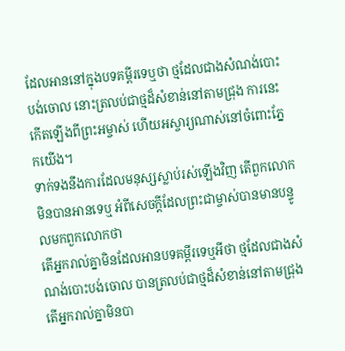ដែលអាននៅក្នុងបទគម្ពីរទេឬថា ថ្មដែលជាងសំណង់បោះបង់ចោល នោះត្រលប់ជាថ្មដ៏សំខាន់នៅតាមជ្រុង ការនេះកើតឡើងពីព្រះអម្ចាស់ ហើយអស្ចារ្យណាស់នៅចំពោះភ្នែកយើង។
ទាក់ទងនឹងការដែលមនុស្សស្លាប់រស់ឡើងវិញ តើពួកលោកមិនបានអានទេឬ អំពីសេចក្តីដែលព្រះជាម្ចាស់បានមានបន្ទូលមកពួកលោកថា
តើអ្នករាល់គ្នាមិនដែលអានបទគម្ពីរទេឬអីថា ថ្មដែលជាងសំណង់បោះបង់ចោល បានត្រលប់ជាថ្មដ៏សំខាន់នៅតាមជ្រុង
តើអ្នករាល់គ្នាមិនបា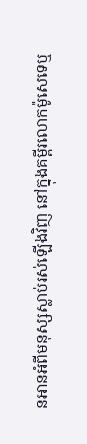នអានអំពីមនុស្សស្លាប់រស់ឡើងវិញ នៅក្នុងគម្ពីរលោកម៉ូសេទេឬ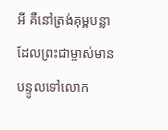អី គឺនៅត្រង់គុម្ពបន្លាដែលព្រះជាម្ចាស់មានបន្ទូលទៅលោក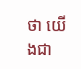ថា យើងជា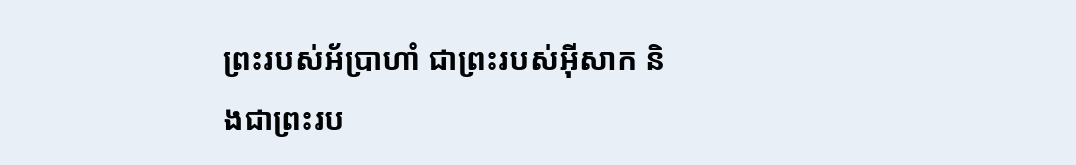ព្រះរបស់អ័ប្រាហាំ ជាព្រះរបស់អ៊ីសាក និងជាព្រះរប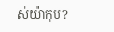ស់យ៉ាកុប?